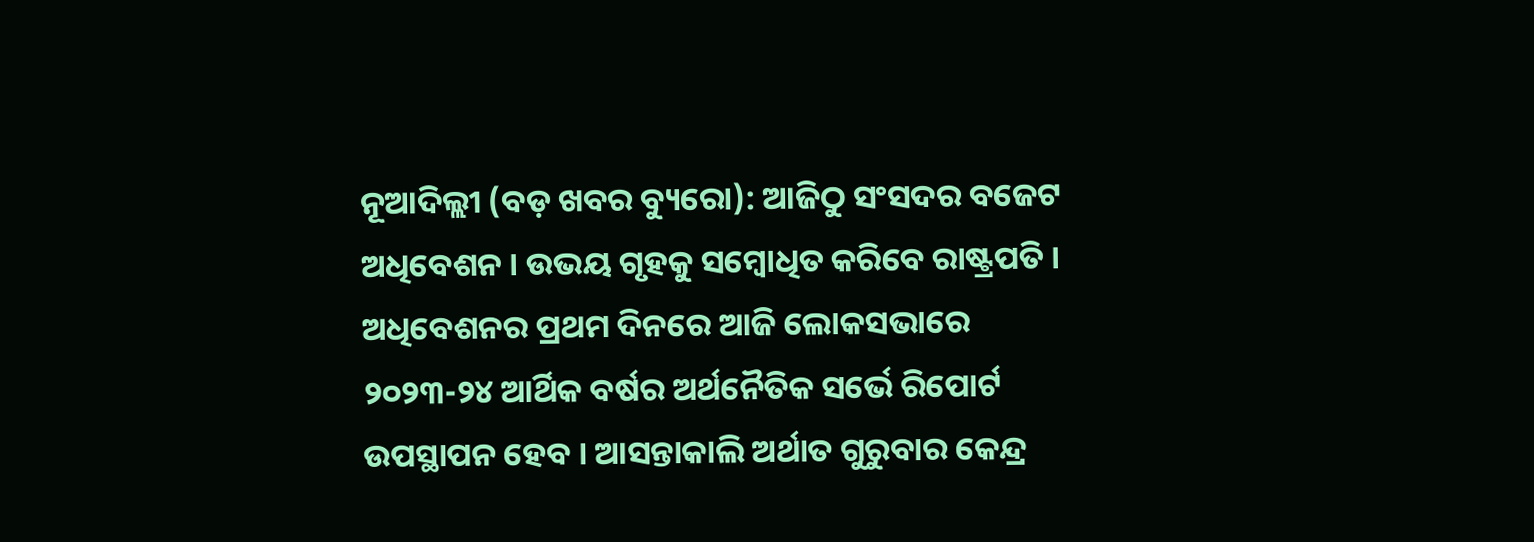ନୂଆଦିଲ୍ଲୀ (ବଡ଼ ଖବର ବ୍ୟୁରୋ): ଆଜିଠୁ ସଂସଦର ବଜେଟ ଅଧିବେଶନ । ଉଭୟ ଗୃହକୁ ସମ୍ବୋଧିତ କରିବେ ରାଷ୍ଟ୍ରପତି । ଅଧିବେଶନର ପ୍ରଥମ ଦିନରେ ଆଜି ଲୋକସଭାରେ ୨୦୨୩-୨୪ ଆର୍ଥିକ ବର୍ଷର ଅର୍ଥନୈତିକ ସର୍ଭେ ରିପୋର୍ଟ ଉପସ୍ଥାପନ ହେବ । ଆସନ୍ତାକାଲି ଅର୍ଥାତ ଗୁରୁବାର କେନ୍ଦ୍ର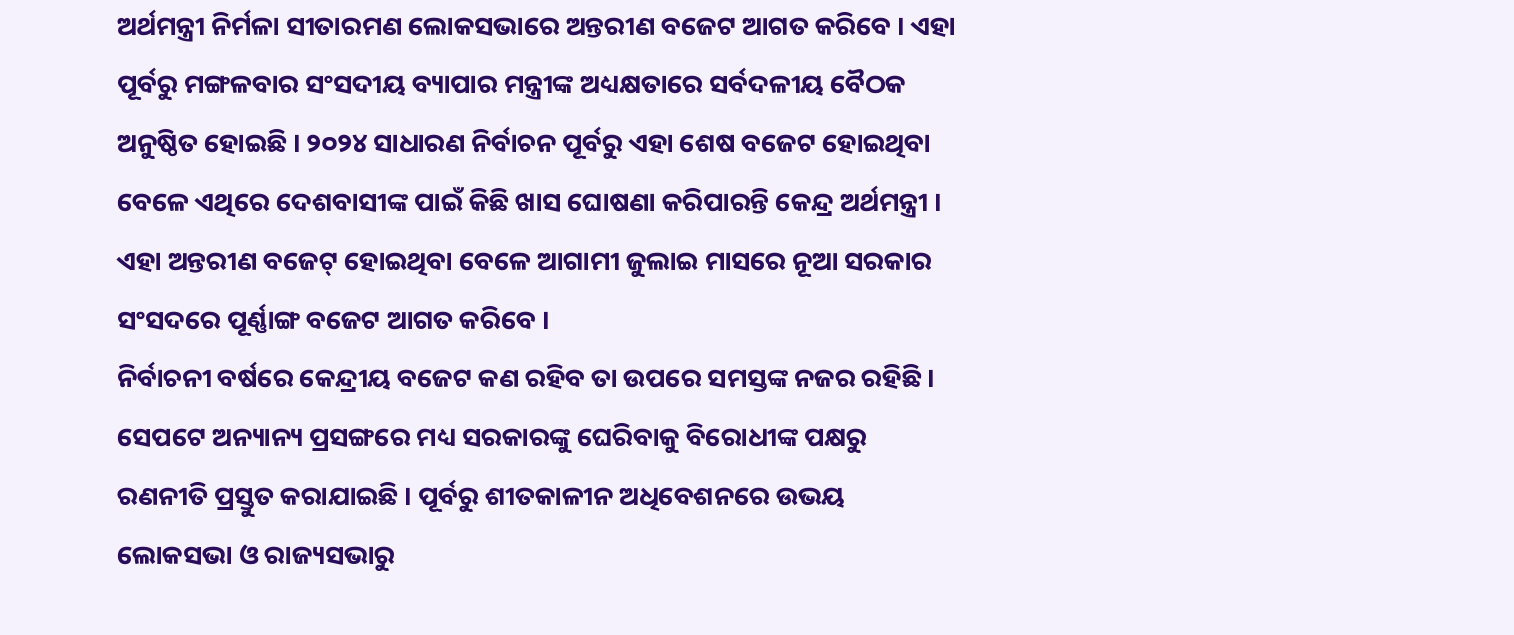ଅର୍ଥମନ୍ତ୍ରୀ ନିର୍ମଳା ସୀତାରମଣ ଲୋକସଭାରେ ଅନ୍ତରୀଣ ବଜେଟ ଆଗତ କରିବେ । ଏହା ପୂର୍ବରୁ ମଙ୍ଗଳବାର ସଂସଦୀୟ ବ୍ୟାପାର ମନ୍ତ୍ରୀଙ୍କ ଅଧ୍ୟକ୍ଷତାରେ ସର୍ବଦଳୀୟ ବୈଠକ ଅନୁଷ୍ଠିତ ହୋଇଛି । ୨୦୨୪ ସାଧାରଣ ନିର୍ବାଚନ ପୂର୍ବରୁ ଏହା ଶେଷ ବଜେଟ ହୋଇଥିବା ବେଳେ ଏଥିରେ ଦେଶବାସୀଙ୍କ ପାଇଁ କିଛି ଖାସ ଘୋଷଣା କରିପାରନ୍ତି କେନ୍ଦ୍ର ଅର୍ଥମନ୍ତ୍ରୀ । ଏହା ଅନ୍ତରୀଣ ବଜେଟ୍ ହୋଇଥିବା ବେଳେ ଆଗାମୀ ଜୁଲାଇ ମାସରେ ନୂଆ ସରକାର ସଂସଦରେ ପୂର୍ଣ୍ଣାଙ୍ଗ ବଜେଟ ଆଗତ କରିବେ ।
ନିର୍ବାଚନୀ ବର୍ଷରେ କେନ୍ଦ୍ରୀୟ ବଜେଟ କଣ ରହିବ ତା ଉପରେ ସମସ୍ତଙ୍କ ନଜର ରହିଛି । ସେପଟେ ଅନ୍ୟାନ୍ୟ ପ୍ରସଙ୍ଗରେ ମଧ୍ୟ ସରକାରଙ୍କୁ ଘେରିବାକୁ ବିରୋଧୀଙ୍କ ପକ୍ଷରୁ ରଣନୀତି ପ୍ରସ୍ତୁତ କରାଯାଇଛି । ପୂର୍ବରୁ ଶୀତକାଳୀନ ଅଧିବେଶନରେ ଉଭୟ ଲୋକସଭା ଓ ରାଜ୍ୟସଭାରୁ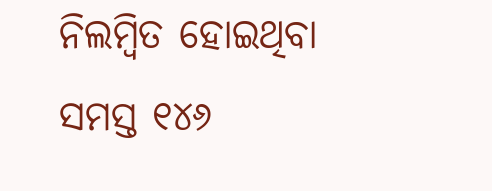ନିଲମ୍ବିତ ହୋଇଥିବା ସମସ୍ତ ୧୪୬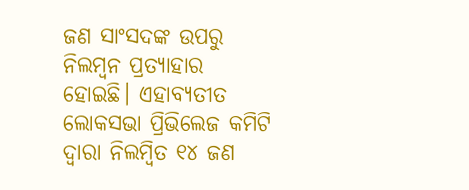ଜଣ ସାଂସଦଙ୍କ ଉପରୁ ନିଲମ୍ବନ ପ୍ରତ୍ୟାହାର ହୋଇଛି। ଏହାବ୍ୟତୀତ ଲୋକସଭା ପ୍ରିଭିଲେଜ କମିଟି ଦ୍ୱାରା ନିଲମ୍ବିତ ୧୪ ଜଣ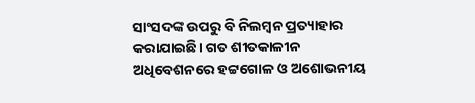ସାଂସଦଙ୍କ ଉପରୁ ବି ନିଲମ୍ବନ ପ୍ରତ୍ୟାହାର କରାଯାଇଛି। ଗତ ଶୀତକାଳୀନ ଅଧିବେଶନରେ ହଟ୍ଟଗୋଳ ଓ ଅଶୋଭନୀୟ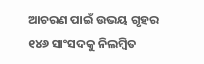ଆଚରଣ ପାଇଁ ଉଭୟ ଗୃହର ୧୪୬ ସାଂସଦକୁ ନିଲମ୍ବିତ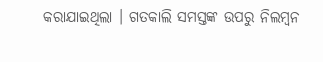କରାଯାଇଥିଲା । ଗତକାଲି ସମସ୍ତଙ୍କ ଉପରୁ ନିଲମ୍ବନ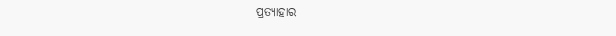ପ୍ରତ୍ୟାହାର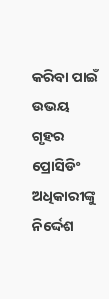କରିବା ପାଇଁ ଉଭୟ ଗୃହର ପ୍ରୋସିଡିଂ ଅଧିକାରୀଙ୍କୁ ନିର୍ଦ୍ଦେଶ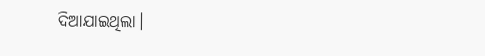ଦିଆଯାଇଥିଲା।